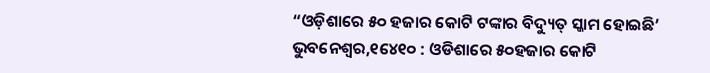“ଓଡ଼ିଶାରେ ୫୦ ହଜାର କୋଟି ଟଙ୍କାର ବିଦ୍ୟୁତ୍ ସ୍କାମ ହୋଇଛି’
ଭୁବନେଶ୍ୱର,୧୪େ୧୦ : ଓଡିଶାରେ ୫୦ହଜାର କୋଟି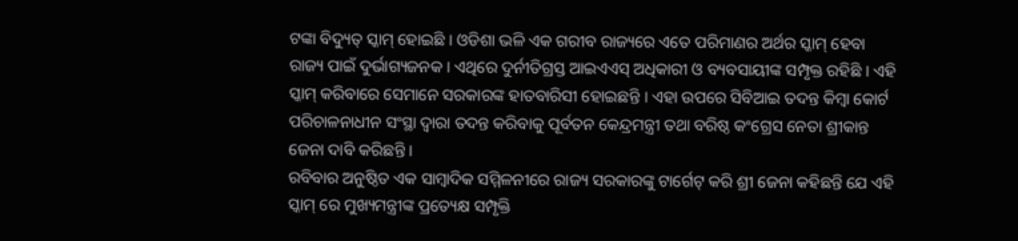ଟଙ୍କା ବିଦ୍ୟୁତ୍ ସ୍କାମ୍ ହୋଇଛି । ଓଡିଶା ଭଳି ଏକ ଗରୀବ ରାଜ୍ୟରେ ଏତେ ପରିମାଣର ଅର୍ଥର ସ୍କାମ୍ ହେବା ରାଜ୍ୟ ପାଇଁ ଦୁର୍ଭାଗ୍ୟଜନକ । ଏଥିରେ ଦୁର୍ନୀତିଗ୍ରସ୍ତ ଆଇଏଏସ୍ ଅଧିକାରୀ ଓ ବ୍ୟବସାୟୀଙ୍କ ସମ୍ପୃକ୍ତ ରହିଛି । ଏହି ସ୍କାମ୍ କରିବାରେ ସେମାନେ ସରକାରଙ୍କ ହାତବାରିସୀ ହୋଇଛନ୍ତି । ଏହା ଉପରେ ସିବିଆଇ ତଦନ୍ତ କିମ୍ବା କୋର୍ଟ ପରିଚାଳନାଧୀନ ସଂସ୍ଥା ଦ୍ୱାରା ତଦନ୍ତ କରିବାକୁ ପୂର୍ବତନ କେନ୍ଦ୍ରମନ୍ତ୍ରୀ ତଥା ବରିଷ୍ଠ କଂଗ୍ରେସ ନେତା ଶ୍ରୀକାନ୍ତ ଜେନା ଦାବି କରିଛନ୍ତି ।
ରବିବାର ଅନୁଷ୍ଠିତ ଏକ ସାମ୍ବାଦିକ ସମ୍ମିଳନୀରେ ରାଜ୍ୟ ସରକାରଙ୍କୁ ଟାର୍ଗେଟ୍ କରି ଶ୍ରୀ ଜେନା କହିଛନ୍ତି ଯେ ଏହି ସ୍କାମ୍ ରେ ମୁଖ୍ୟମନ୍ତ୍ରୀଙ୍କ ପ୍ରତ୍ୟେକ୍ଷ ସମ୍ପୃକ୍ତି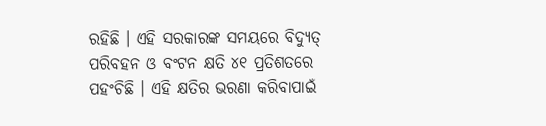ରହିଛି । ଏହି ସରକାରଙ୍କ ସମୟରେ ବିଦ୍ୟୁତ୍ ପରିବହନ ଓ ବଂଟନ କ୍ଷତି ୪୧ ପ୍ରତିଶତରେ ପହଂଚିଛି । ଏହି କ୍ଷତିର ଭରଣା କରିବାପାଇଁ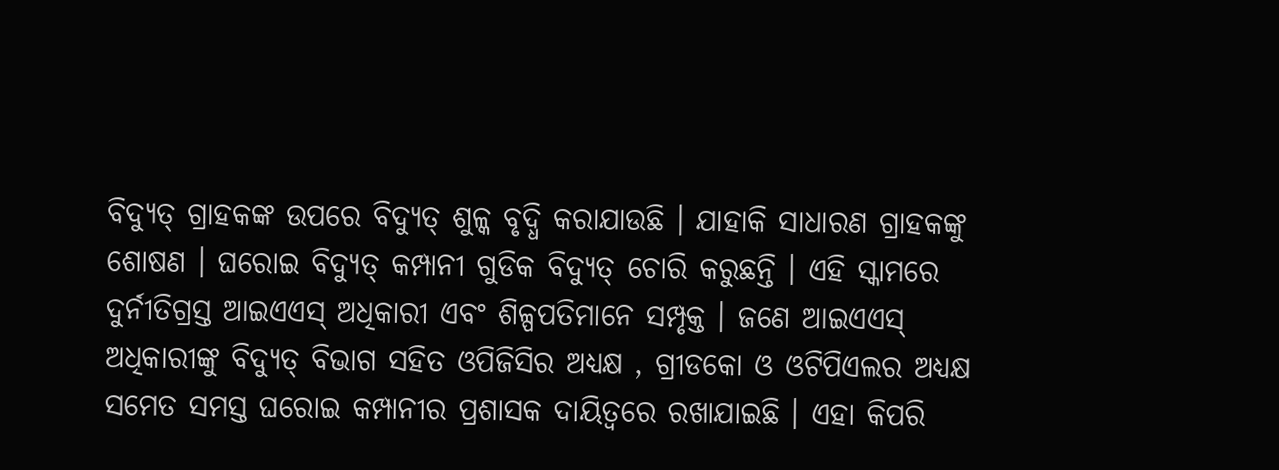ବିଦ୍ୟୁତ୍ ଗ୍ରାହକଙ୍କ ଉପରେ ବିଦ୍ୟୁତ୍ ଶୁଳ୍କ ବୃଦ୍ଧି କରାଯାଉଛି । ଯାହାକି ସାଧାରଣ ଗ୍ରାହକଙ୍କୁ ଶୋଷଣ । ଘରୋଇ ବିଦ୍ୟୁତ୍ କମ୍ପାନୀ ଗୁଡିକ ବିଦ୍ୟୁତ୍ ଚୋରି କରୁଛନ୍ତି । ଏହି ସ୍କାମରେ ଦୁର୍ନୀତିଗ୍ରସ୍ତ ଆଇଏଏସ୍ ଅଧିକାରୀ ଏବଂ ଶିଳ୍ପପତିମାନେ ସମ୍ପୃକ୍ତ । ଜଣେ ଆଇଏଏସ୍ ଅଧିକାରୀଙ୍କୁ ବିଦ୍ୟୁତ୍ ବିଭାଗ ସହିତ ଓପିଜିସିର ଅଧ୍ୟକ୍ଷ , ଗ୍ରୀଡକୋ ଓ ଓଟିପିଏଲର ଅଧ୍ୟକ୍ଷ ସମେତ ସମସ୍ତ ଘରୋଇ କମ୍ପାନୀର ପ୍ରଶାସକ ଦାୟିତ୍ୱରେ ରଖାଯାଇଛି । ଏହା କିପରି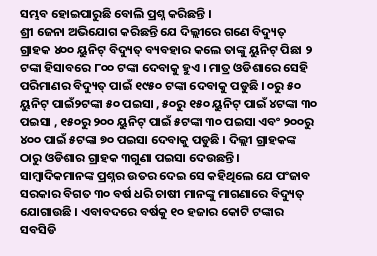ସମ୍ଭବ ହୋଇପାରୁଛି ବୋଲି ପ୍ରଶ୍ନ କରିଛନ୍ତି ।
ଶ୍ରୀ ଜେନା ଅଭିଯୋଗ କରିଛନ୍ତି ଯେ ଦିଲ୍ଲୀରେ ଗଣେ ବିଦ୍ୟୁତ୍ ଗ୍ରାହକ ୪୦୦ ୟୁନିଟ୍ ବିଦ୍ୟୁତ୍ ବ୍ୟବହାର କଲେ ତାଙ୍କୁ ୟୁନିଟ୍ ପିଛା ୨ ଟଙ୍କା ହିସାବରେ ୮୦୦ ଟଙ୍କା ଦେବାକୁ ହୁଏ । ମାତ୍ର ଓଡିଶାରେ ସେହି ପରିମାଣର ବିଦ୍ୟୁତ୍ ପାଇଁ ୧୯୫୦ ଟଙ୍କା ଦେବାକୁ ପଡୁଛି । ୦ରୁ ୫୦ ୟୁନିଟ୍ ପାଇଁ୨ଟଙ୍କା ୫୦ ପଇସା , ୫୦ରୁ ୧୫୦ ୟୁନିଟ୍ ପାଇଁ ୪ଟଙ୍କା ୩୦ ପଇସା , ୧୫୦ରୁ ୨୦୦ ୟୁନିଟ୍ ପାଇଁ ୫ଟଙ୍କା ୩୦ ପଇସା ଏବଂ ୨୦୦ରୁ ୪୦୦ ପାଇଁ ୫ଟଙ୍କା ୭୦ ପଇସା ଦେବାକୁ ପଡୁଛି । ଦିଲ୍ଲୀ ଗ୍ରାହକଙ୍କ ଠାରୁ ଓଡିଶାର ଗ୍ରାହକ ୩ଗୁଣା ପଇସା ଦେଉଛନ୍ତି ।
ସାମ୍ବାଦିକମାନଙ୍କ ପ୍ରଶ୍ନର ଉତର ଦେଇ ସେ କହିଥିଲେ ଯେ ପଂଜାବ ସରକାର ବିଗତ ୩୦ ବର୍ଷ ଧରି ଚାଷୀ ମାନଙ୍କୁ ମାଗଣାରେ ବିଦ୍ୟୁତ୍ ଯୋଗାଉଛି । ଏବାବଦରେ ବର୍ଷକୁ ୧୦ ହଜାର କୋଟି ଟଙ୍କାର ସବସିଡି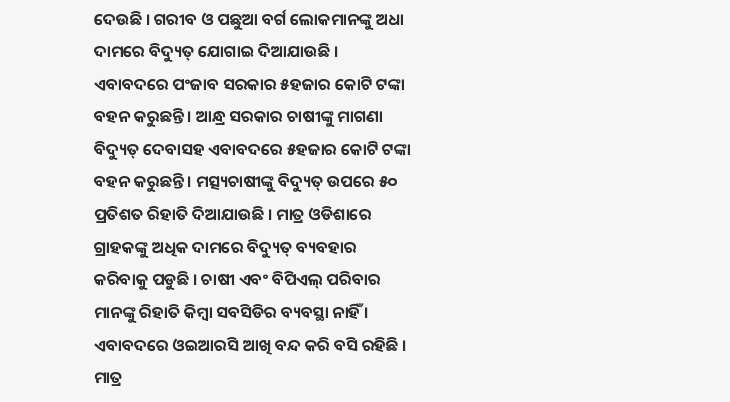ଦେଉଛି । ଗରୀବ ଓ ପଛୁଆ ବର୍ଗ ଲୋକମାନଙ୍କୁ ଅଧା ଦାମରେ ବିଦ୍ୟୁତ୍ ଯୋଗାଇ ଦିଆଯାଉଛି । ଏବାବଦରେ ପଂଜାବ ସରକାର ୫ହଜାର କୋଟି ଟଙ୍କା ବହନ କରୁଛନ୍ତି । ଆନ୍ଧ୍ର ସରକାର ଚାଷୀଙ୍କୁ ମାଗଣା ବିଦ୍ୟୁତ୍ ଦେବାସହ ଏବାବଦରେ ୫ହଜାର କୋଟି ଟଙ୍କା ବହନ କରୁଛନ୍ତି । ମତ୍ସ୍ୟଚାଷୀଙ୍କୁ ବିଦ୍ୟୁତ୍ ଉପରେ ୫୦ ପ୍ରତିଶତ ରିହାତି ଦିଆଯାଉଛି । ମାତ୍ର ଓଡିଶାରେ ଗ୍ରାହକଙ୍କୁ ଅଧିକ ଦାମରେ ବିଦ୍ୟୁତ୍ ବ୍ୟବହାର କରିବାକୁ ପଡୁଛି । ଚାଷୀ ଏବଂ ବିପିଏଲ୍ ପରିବାର ମାନଙ୍କୁ ରିହାତି କିମ୍ବା ସବସିଡିର ବ୍ୟବସ୍ଥା ନାହିଁ । ଏବାବଦରେ ଓଇଆରସି ଆଖି ବନ୍ଦ କରି ବସି ରହିଛି । ମାତ୍ର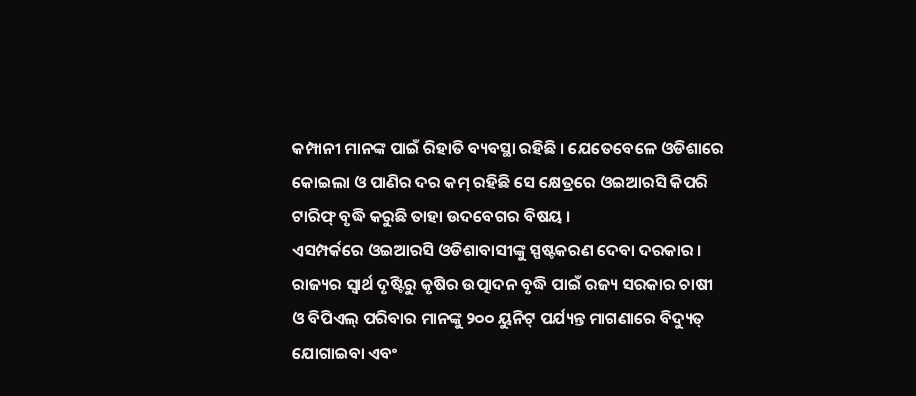କମ୍ପାନୀ ମାନଙ୍କ ପାଇଁ ରିହାତି ବ୍ୟବସ୍ଥା ରହିଛି । ଯେତେବେଳେ ଓଡିଶାରେ କୋଇଲା ଓ ପାଣିର ଦର କମ୍ ରହିଛି ସେ କ୍ଷେତ୍ରରେ ଓଇଆରସି କିପରି ଟାରିଫ୍ ବୃଦ୍ଧି କରୁଛି ତାହା ଉଦବେଗର ବିଷୟ ।
ଏସମ୍ପର୍କରେ ଓଇଆରସି ଓଡିଶାବାସୀଙ୍କୁ ସ୍ପଷ୍ଟକରଣ ଦେବା ଦରକାର । ରାଜ୍ୟର ସ୍ୱାର୍ଥ ଦୃଷ୍ଟିରୁ କୃଷିର ଉତ୍ପାଦନ ବୃଦ୍ଧି ପାଇଁ ରଜ୍ୟ ସରକାର ଚାଷୀ ଓ ବିପିଏଲ୍ ପରିବାର ମାନଙ୍କୁ ୨୦୦ ୟୁନିଟ୍ ପର୍ଯ୍ୟନ୍ତ ମାଗଣାରେ ବିଦ୍ୟୁତ୍ ଯୋଗାଇବା ଏବଂ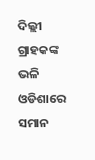ଦିଲ୍ଲୀ ଗ୍ରାହକଙ୍କ ଭଳି ଓଡିଶାରେ ସମାନ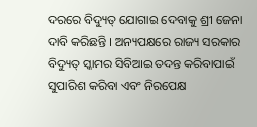ଦରରେ ବିଦ୍ୟୁତ୍ ଯୋଗାଇ ଦେବାକୁ ଶ୍ରୀ ଜେନା ଦାବି କରିଛନ୍ତି । ଅନ୍ୟପକ୍ଷରେ ରାଜ୍ୟ ସରକାର ବିଦ୍ୟୁତ୍ ସ୍କାମର ସିବିଆଇ ତଦନ୍ତ କରିବାପାଇଁ ସୁପାରିଶ କରିବା ଏବଂ ନିରପେକ୍ଷ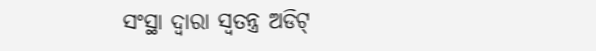ସଂସ୍ଥା ଦ୍ୱାରା ସ୍ୱତନ୍ତ୍ର ଅଡିଟ୍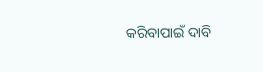କରିବାପାଇଁ ଦାବି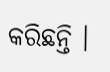କରିଛନ୍ତି ।